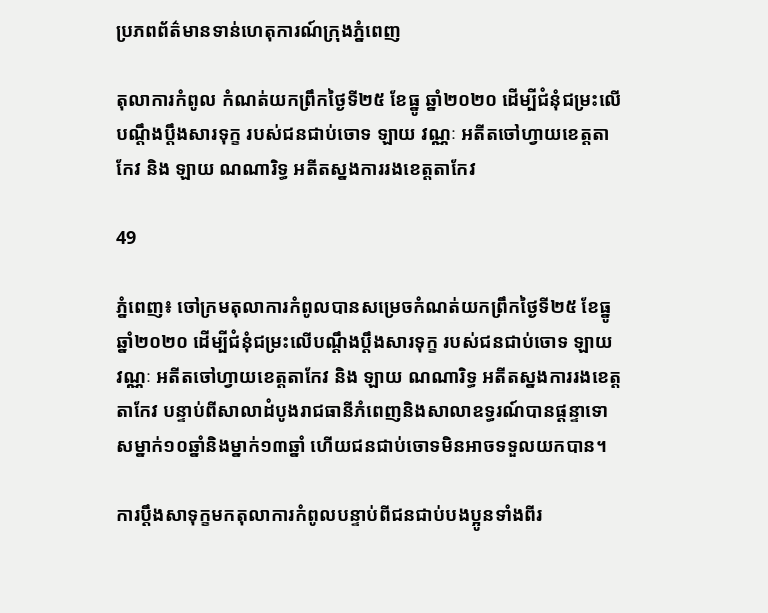ប្រភពព័ត៌មានទាន់ហេតុការណ៍ក្រុងភ្នំពេញ

តុលាការកំពូល កំណត់យកព្រឹកថ្ងៃទី២៥ ខែធ្នូ ឆ្នាំ២០២០ ដើម្បីជំនុំជម្រះលើបណ្ដឹងប្តឹងសារទុក្ខ របស់ជនជាប់ចោទ ឡាយ វណ្ណៈ អតីតចៅហ្វាយខេត្តតាកែវ និង ឡាយ ណណារិទ្ធ អតីតស្នងការរងខេត្តតាកែវ

49

ភ្នំពេញ៖ ចៅក្រមតុលាការកំពូលបានសម្រេចកំណត់យកព្រឹកថ្ងៃទី២៥ ខែធ្នូ ឆ្នាំ២០២០ ដើម្បីជំនុំជម្រះលើបណ្ដឹងប្តឹងសារទុក្ខ របស់ជនជាប់ចោទ ឡាយ វណ្ណៈ អតីតចៅហ្វាយខេត្តតាកែវ និង ឡាយ ណណារិទ្ធ អតីតស្នងការរងខេត្តតាកែវ បន្ទាប់ពីសាលាដំបូងរាជធានីភំពេញនិងសាលាឧទ្ធរណ៍បានផ្តន្ទាទោសម្នាក់១០ឆ្នាំនិងម្នាក់១៣ឆ្នាំ ហើយជនជាប់ចោទមិនអាចទទួលយកបាន។

ការប្តឹងសាទុក្ខមកតុលាការកំពូលបន្ទាប់ពីជនជាប់បងប្អូនទាំងពីរ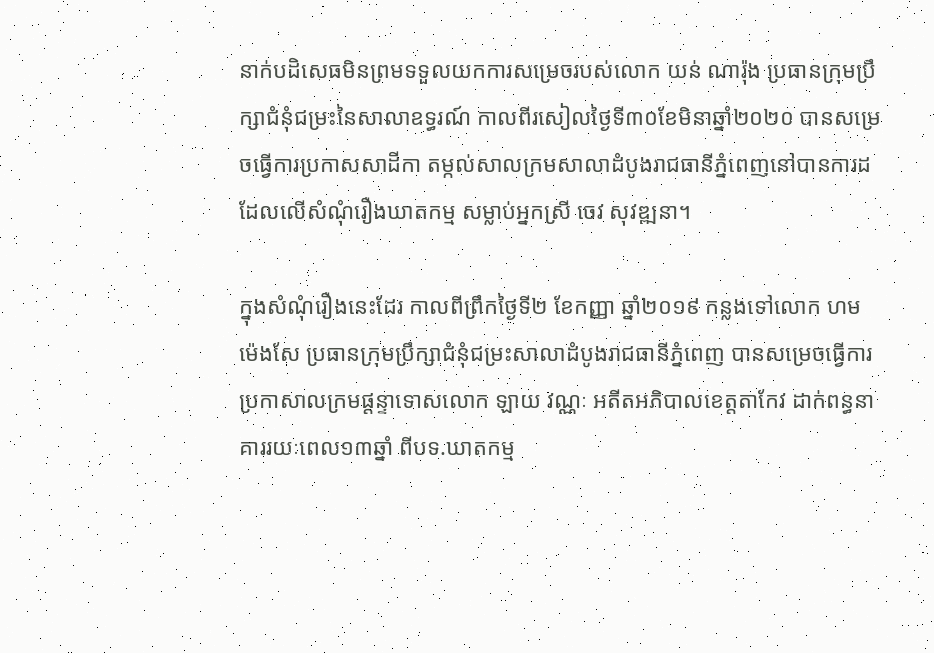នាក់បដិសេធមិនព្រមទទួលយកការសម្រេចរបស់លោក យន់ ណារ៉ុង ប្រធានក្រុមប្រឹក្សាជំនុំជម្រះនៃសាលាឧទ្ធរណ៍ កាលពីរសៀលថ្ងៃទី៣០ខែមិនាឆ្នាំ២០២០ បានសម្រេចធ្វើការប្រកាសសាដីកា តម្កល់សាលក្រមសាលាដំបូងរាជធានីភ្នំពេញនៅបានការដដែលលើសំណុំរឿងឃាតកម្ម សម្លាប់អ្នកស្រី ចេវ សុវឌ្ឍនា។

ក្នុងសំណុំរឿងនេះដែរ កាលពីព្រឹកថ្ងៃទី២ ខែកញ្ញា ឆ្នាំ២០១៩ កន្លងទៅលោក ហម ម៉េងសែ ប្រធានក្រុមប្រឹក្សាជំនុំជម្រះសាលាដំបូងរាជធានីភ្នំពេញ បានសម្រេចធ្វើការប្រកាសាលក្រមផ្តន្ទាទោសលោក ឡាយ វណ្ណៈ អតីតអភិបាលខេត្តតាកែវ ដាក់ពន្ធនាគាររយៈពេល១៣ឆ្នាំ ពីបទ.ឃាតកម្ម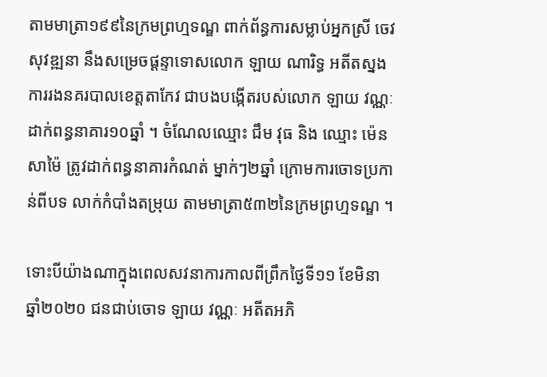តាមមាត្រា១៩៩នៃក្រមព្រហ្មទណ្ឌ ពាក់ព័ន្ធការសម្លាប់អ្នកស្រី ចេវ សុវឌ្ឍនា នឹងសម្រេចផ្ដន្ទាទោសលោក ឡាយ ណារិទ្ធ អតីតស្នងការរងនគរបាលខេត្តតាកែវ ជាបងបង្កើតរបស់លោក ឡាយ វណ្ណៈ ដាក់ពន្ធនាគារ១០ឆ្នាំ ។ ចំណែលឈ្មោះ ជឹម វុធ និង ឈ្មោះ ម៉េន សាម៉ៃ ត្រូវដាក់ពន្ធនាគារកំណត់ ម្នាក់ៗ២ឆ្នាំ ក្រោមការចោទប្រកាន់ពីបទ លាក់កំបាំងតម្រុយ តាមមាត្រា៥៣២នៃក្រមព្រហ្មទណ្ឌ ។

ទោះបីយ៉ាងណាក្នុងពេលសវនាការកាលពីព្រឹកថ្ងៃទី១១ ខែមិនា ឆ្នាំ២០២០ ជនជាប់ចោទ ឡាយ វណ្ណៈ អតីតអភិ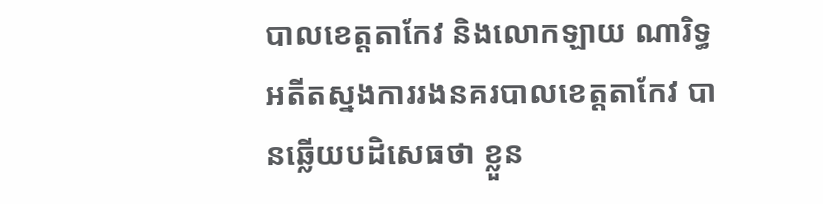បាលខេត្តតាកែវ និងលោកឡាយ ណារិទ្ធ អតីតស្នងការរងនគរបាលខេត្តតាកែវ បានឆ្លើយបដិសេធថា ខ្លួន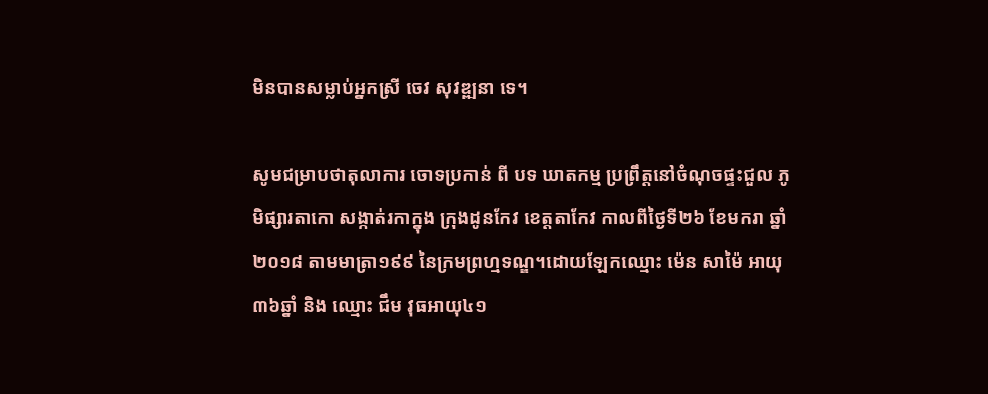មិនបានសម្លាប់អ្នកស្រី ចេវ សុវឌ្ឍនា ទេ។

សូមជម្រាបថាតុលាការ ចោទប្រកាន់ ពី បទ ឃាតកម្ម ប្រព្រឹត្តនៅចំណុចផ្ទះជួល ភូមិផ្សារតាកោ សង្កាត់រកាក្នុង ក្រុងដូនកែវ ខេត្តតាកែវ កាលពីថ្ងៃទី២៦ ខែមករា ឆ្នាំ២០១៨ តាមមាត្រា១៩៩ នៃក្រមព្រហ្មទណ្ឌ។ដោយឡែកឈ្មោះ ម៉េន សាម៉ៃ អាយុ៣៦ឆ្នាំ និង ឈ្មោះ ជឹម វុធអាយុ៤១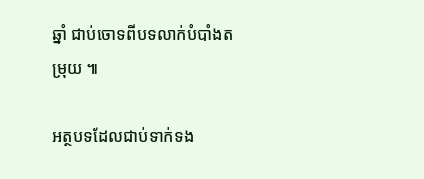ឆ្នាំ ជាប់ចោទពីបទលាក់បំបាំងតម្រុយ ៕

អត្ថបទដែលជាប់ទាក់ទង